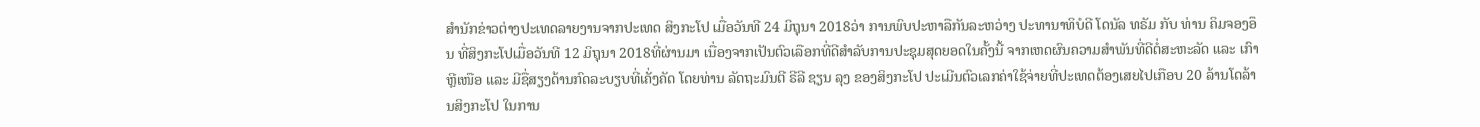ສຳນັກຂ່າວຕ່າງປະເທດລາຍງານຈາກປະເທດ ສິງກະໂປ ເມື່ອວັນທີ 24 ມິຖຸນາ 2018ວ່າ ການພົບປະຫາລືກັນລະຫວ່າງ ປະທານາທິບໍດີ ໂດນັລ ທຣັມ ກັບ ທ່ານ ຄິມຈອງອຶນ ທີ່ສິງກະໂປເມື່ອວັນທີ 12 ມິຖຸນາ 2018ທີ່ຜ່ານມາ ເນື່ອງຈາກເປັນຕົວເລືອກທີ່ດີສຳລັບການປະຊຸມສຸດຍອດໃນຄັ້ງນີ້ ຈາກເຫດຜົນຄວາມສຳພັນທີ່ດີຕໍ່ສະຫະລັດ ແລະ ເກົາຫຼີເໜືອ ແລະ ມີຊື່ສຽງດ້ານກົດລະບຽບທີ່ເຄັ່ງຄັດ ໂດຍທ່ານ ລັດຖະມົນຕີ ຣີລີ ຊຽນ ລຸງ ຂອງສິງກະໂປ ປະເມີນຕົວເລກຄ່າໃຊ້ຈ່າຍທີ່ປະເທດຕ້ອງເສຍໄປເກືອບ 20 ລ້ານໂດລ້ານສິງກະໂປ ໃນການ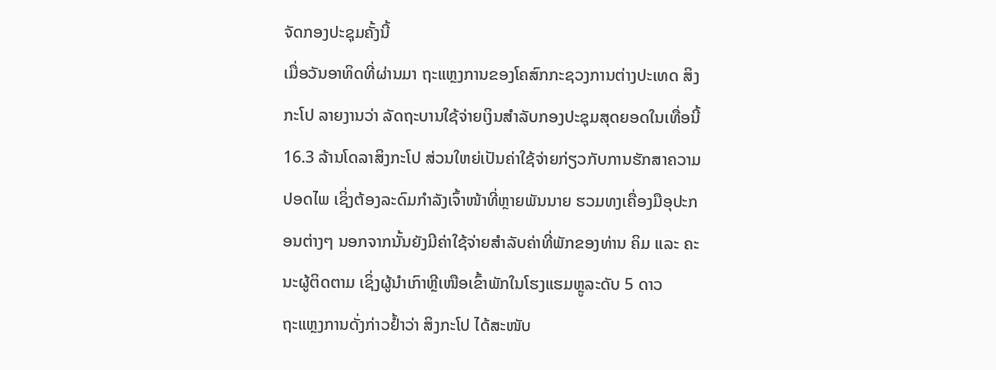ຈັດກອງປະຊຸມຄັ້ງນີ້
ເມື່ອວັນອາທິດທີ່ຜ່ານມາ ຖະແຫຼງການຂອງໂຄສົກກະຊວງການຕ່າງປະເທດ ສິງກະໂປ ລາຍງານວ່າ ລັດຖະບານໃຊ້ຈ່າຍເງິນສຳລັບກອງປະຊຸມສຸດຍອດໃນເທື່ອນີ້ 16.3 ລ້ານໂດລາສິງກະໂປ ສ່ວນໃຫຍ່ເປັນຄ່າໃຊ້ຈ່າຍກ່ຽວກັບການຮັກສາຄວາມປອດໄພ ເຊິ່ງຕ້ອງລະດົມກຳລັງເຈົ້າໜ້າທີ່ຫຼາຍພັນນາຍ ຮວມທງເຄື່ອງມືອຸປະກອນຕ່າງໆ ນອກຈາກນັ້ນຍັງມີຄ່າໃຊ້ຈ່າຍສຳລັບຄ່າທີ່ພັກຂອງທ່ານ ຄິມ ແລະ ຄະນະຜູ້ຕິດຕາມ ເຊິ່ງຜູ້ນຳເກົາຫຼີເໜືອເຂົ້າພັກໃນໂຮງແຮມຫຼູລະດັບ 5 ດາວ
ຖະແຫຼງການດັ່ງກ່າວຢ້ຳວ່າ ສິງກະໂປ ໄດ້ສະໜັບ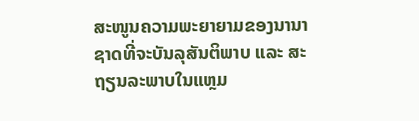ສະໜູນຄວາມພະຍາຍາມຂອງນານາຊາດທີ່ຈະບັນລຸສັນຕິພາບ ແລະ ສະຖຽນລະພາບໃນແຫຼມ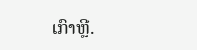ເກົາຫຼີ.